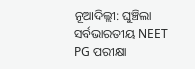ନୂଆଦିଲ୍ଲୀ: ଘୁଞ୍ଚିଲା ସର୍ବଭାରତୀୟ NEET PG ପରୀକ୍ଷା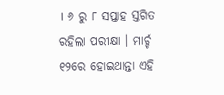। ୬ ରୁ ୮ ସପ୍ତାହ ସ୍ତଗିତ ରହିଲା ପରୀକ୍ଷା । ମାର୍ଚ୍ଚ ୧୨ରେ ହୋଇଥାନ୍ତା ଏହି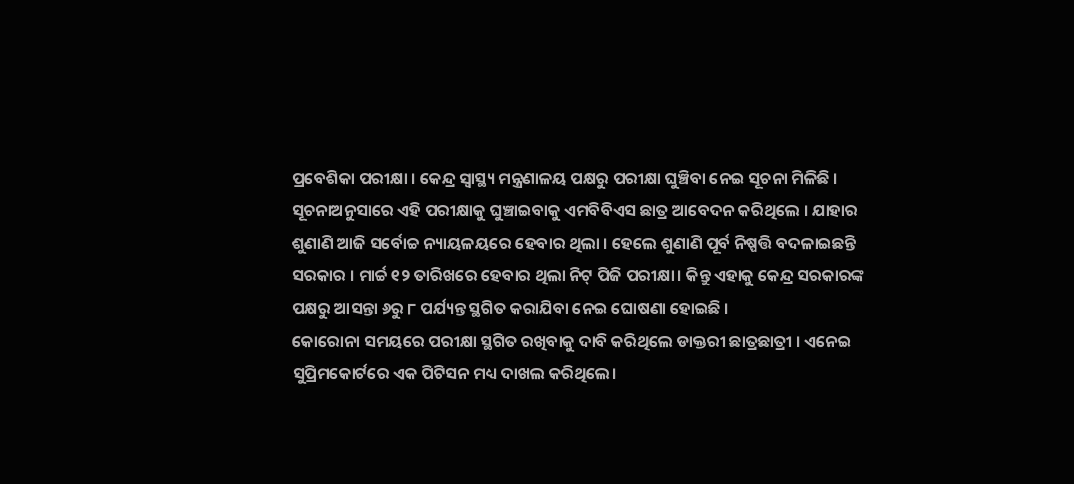ପ୍ରବେଶିକା ପରୀକ୍ଷା । କେନ୍ଦ୍ର ସ୍ବାସ୍ଥ୍ୟ ମନ୍ତ୍ରଣାଳୟ ପକ୍ଷରୁ ପରୀକ୍ଷା ଘୁଞ୍ଚିବା ନେଇ ସୂଚନା ମିଳିଛି ।
ସୂଚନାଅନୁସାରେ ଏହି ପରୀକ୍ଷାକୁ ଘୁଞ୍ଚାଇବାକୁ ଏମବିବିଏସ ଛାତ୍ର ଆବେଦନ କରିଥିଲେ । ଯାହାର ଶୁଣାଣି ଆଜି ସର୍ବୋଚ୍ଚ ନ୍ୟାୟଳୟରେ ହେବାର ଥିଲା । ହେଲେ ଶୁଣାଣି ପୂର୍ବ ନିଷ୍ପତ୍ତି ବଦଳାଇଛନ୍ତି ସରକାର । ମାର୍ଚ୍ଚ ୧୨ ତାରିଖରେ ହେବାର ଥିଲା ନିଟ୍ ପିଜି ପରୀକ୍ଷା। କିନ୍ତୁ ଏହାକୁ କେନ୍ଦ୍ର ସରକାରଙ୍କ ପକ୍ଷରୁ ଆସନ୍ତା ୬ରୁ ୮ ପର୍ଯ୍ୟନ୍ତ ସ୍ଥଗିତ କରାଯିବା ନେଇ ଘୋଷଣା ହୋଇଛି ।
କୋରୋନା ସମୟରେ ପରୀକ୍ଷା ସ୍ଥଗିତ ରଖିବାକୁ ଦାବି କରିଥିଲେ ଡାକ୍ତରୀ ଛାତ୍ରଛାତ୍ରୀ । ଏନେଇ ସୁପ୍ରିମକୋର୍ଟରେ ଏକ ପିଟିସନ ମଧ୍ୟ ଦାଖଲ କରିଥିଲେ।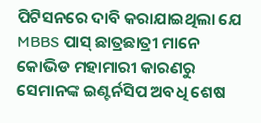ପିଟିସନରେ ଦାବି କରାଯାଇଥିଲା ଯେ MBBS ପାସ୍ ଛାତ୍ରଛାତ୍ରୀ ମାନେ କୋଭିଡ ମହାମାରୀ କାରଣରୁ ସେମାନଙ୍କ ଇଣ୍ଟର୍ନସିପ ଅବଧି ଶେଷ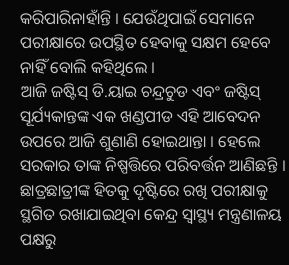କରିପାରିନାହାଁନ୍ତି । ଯେଉଁଥିପାଇଁ ସେମାନେ ପରୀକ୍ଷାରେ ଉପସ୍ଥିତ ହେବାକୁ ସକ୍ଷମ ହେବେ ନାହିଁ ବୋଲି କହିଥିଲେ ।
ଆଜି ଜଷ୍ଟିସ୍ ଡି.ୟାଇ ଚନ୍ଦ୍ରଚୁଡ ଏବଂ ଜଷ୍ଟିସ୍ ସୂର୍ଯ୍ୟକାନ୍ତଙ୍କ ଏକ ଖଣ୍ଡପୀଡ ଏହି ଆବେଦନ ଉପରେ ଆଜି ଶୁଣାଣି ହୋଇଥାନ୍ତା । ହେଲେ ସରକାର ତାଙ୍କ ନିଷ୍ପତ୍ତିରେ ପରିବର୍ତ୍ତନ ଆଣିଛନ୍ତି । ଛାତ୍ରଛାତ୍ରୀଙ୍କ ହିତକୁ ଦୃଷ୍ଟିରେ ରଖି ପରୀକ୍ଷାକୁ ସ୍ଥଗିତ ରଖାଯାଇଥିବା କେନ୍ଦ୍ର ସ୍ବାସ୍ଥ୍ୟ ମନ୍ତ୍ରଣାଳୟ ପକ୍ଷରୁ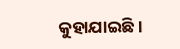କୁହାଯାଇଛି ।